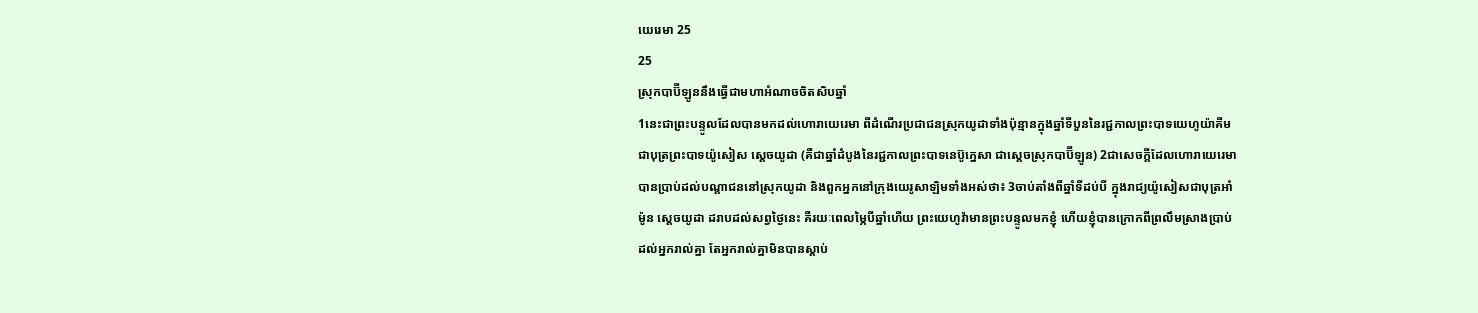យេរេមា 25
25
ស្រុកបាប៊ីឡូននឹងធ្វើជាមហាអំណាចចិតសិបឆ្នាំ
1នេះជាព្រះបន្ទូលដែលបានមកដល់ហោរាយេរេមា ពីដំណើរប្រជាជនស្រុកយូដាទាំងប៉ុន្មានក្នុងឆ្នាំទីបួននៃរជ្ជកាលព្រះបាទយេហូយ៉ាគីម ជាបុត្រព្រះបាទយ៉ូសៀស ស្តេចយូដា (គឺជាឆ្នាំដំបូងនៃរជ្ជកាលព្រះបាទនេប៊ូក្នេសា ជាស្តេចស្រុកបាប៊ីឡូន) 2ជាសេចក្ដីដែលហោរាយេរេមាបានប្រាប់ដល់បណ្ដាជននៅស្រុកយូដា និងពួកអ្នកនៅក្រុងយេរូសាឡិមទាំងអស់ថា៖ 3ចាប់តាំងពីឆ្នាំទីដប់បី ក្នុងរាជ្យយ៉ូសៀសជាបុត្រអាំម៉ូន ស្តេចយូដា ដរាបដល់សព្វថ្ងៃនេះ គឺរយៈពេលម្ភៃបីឆ្នាំហើយ ព្រះយេហូវ៉ាមានព្រះបន្ទូលមកខ្ញុំ ហើយខ្ញុំបានក្រោកពីព្រលឹមស្រាងប្រាប់ដល់អ្នករាល់គ្នា តែអ្នករាល់គ្នាមិនបានស្តាប់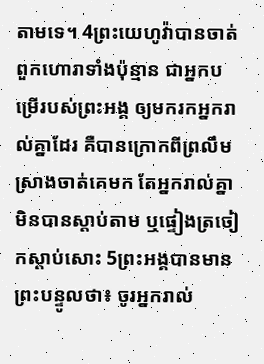តាមទេ។ 4ព្រះយេហូវ៉ាបានចាត់ពួកហោរាទាំងប៉ុន្មាន ជាអ្នកបម្រើរបស់ព្រះអង្គ ឲ្យមករកអ្នករាល់គ្នាដែរ គឺបានក្រោកពីព្រលឹមស្រាងចាត់គេមក តែអ្នករាល់គ្នាមិនបានស្តាប់តាម ឬផ្ទៀងត្រចៀកស្តាប់សោះ 5ព្រះអង្គបានមានព្រះបន្ទូលថា៖ ចូរអ្នករាល់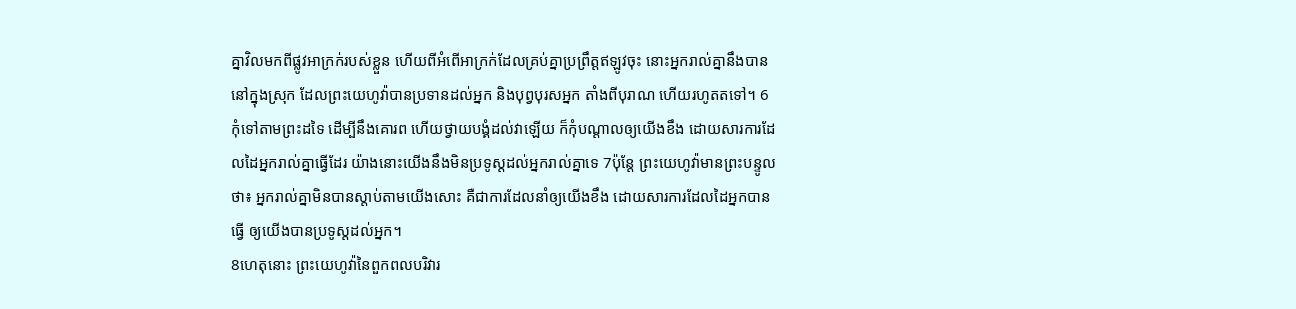គ្នាវិលមកពីផ្លូវអាក្រក់របស់ខ្លួន ហើយពីអំពើអាក្រក់ដែលគ្រប់គ្នាប្រព្រឹត្តឥឡូវចុះ នោះអ្នករាល់គ្នានឹងបាននៅក្នុងស្រុក ដែលព្រះយេហូវ៉ាបានប្រទានដល់អ្នក និងបុព្វបុរសអ្នក តាំងពីបុរាណ ហើយរហូតតទៅ។ 6កុំទៅតាមព្រះដទៃ ដើម្បីនឹងគោរព ហើយថ្វាយបង្គំដល់វាឡើយ ក៏កុំបណ្ដាលឲ្យយើងខឹង ដោយសារការដែលដៃអ្នករាល់គ្នាធ្វើដែរ យ៉ាងនោះយើងនឹងមិនប្រទូស្តដល់អ្នករាល់គ្នាទេ 7ប៉ុន្តែ ព្រះយេហូវ៉ាមានព្រះបន្ទូលថា៖ អ្នករាល់គ្នាមិនបានស្តាប់តាមយើងសោះ គឺជាការដែលនាំឲ្យយើងខឹង ដោយសារការដែលដៃអ្នកបានធ្វើ ឲ្យយើងបានប្រទូស្តដល់អ្នក។
8ហេតុនោះ ព្រះយេហូវ៉ានៃពួកពលបរិវារ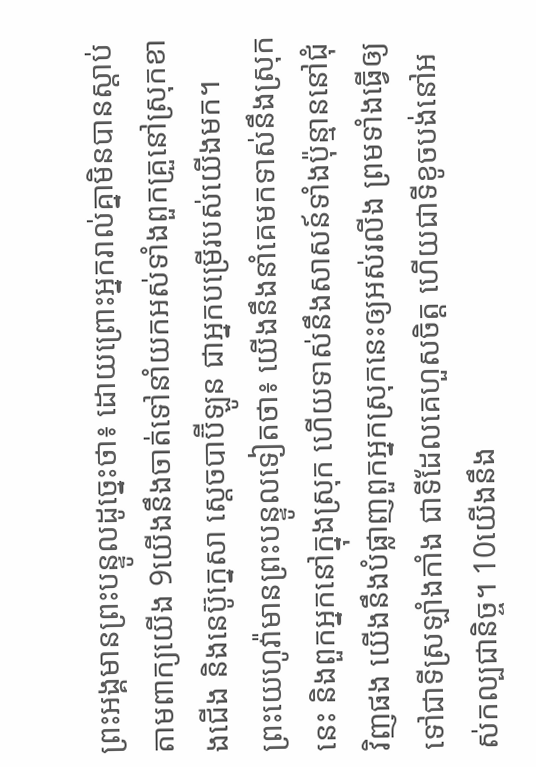ព្រះអង្គមានព្រះបន្ទូលដូច្នេះថា៖ ដោយព្រោះអ្នករាល់គ្នាមិនបានស្តាប់តាមពាក្យយើង 9យើងនឹងចាត់ទៅនាំយកអស់ទាំងពួកគ្រួនៅស្រុកខាងជើង និងនេប៊ូក្នេសា ស្តេចបាប៊ីឡូន ជាអ្នកបម្រើរបស់យើងមក។ ព្រះយេហូវ៉ាមានព្រះបន្ទូលទៀតថា៖ យើងនឹងនាំគេមកទាស់នឹងស្រុកនេះ និងពួកអ្នកនៅក្នុងស្រុក ហើយទាស់នឹងសាសន៍ទាំងប៉ុន្មាននៅជុំវិញផង យើងនឹងបំផ្លាញពួកអ្នកស្រុកនេះឲ្យអស់រលីង ព្រមទាំងធ្វើឲ្យទៅជាទីស្រឡាំងកាំង ជាទីដែលគេហួសចិត្ត ហើយជាទីខូចបង់នៅអស់កល្បជានិច្ច។ 10យើងនឹង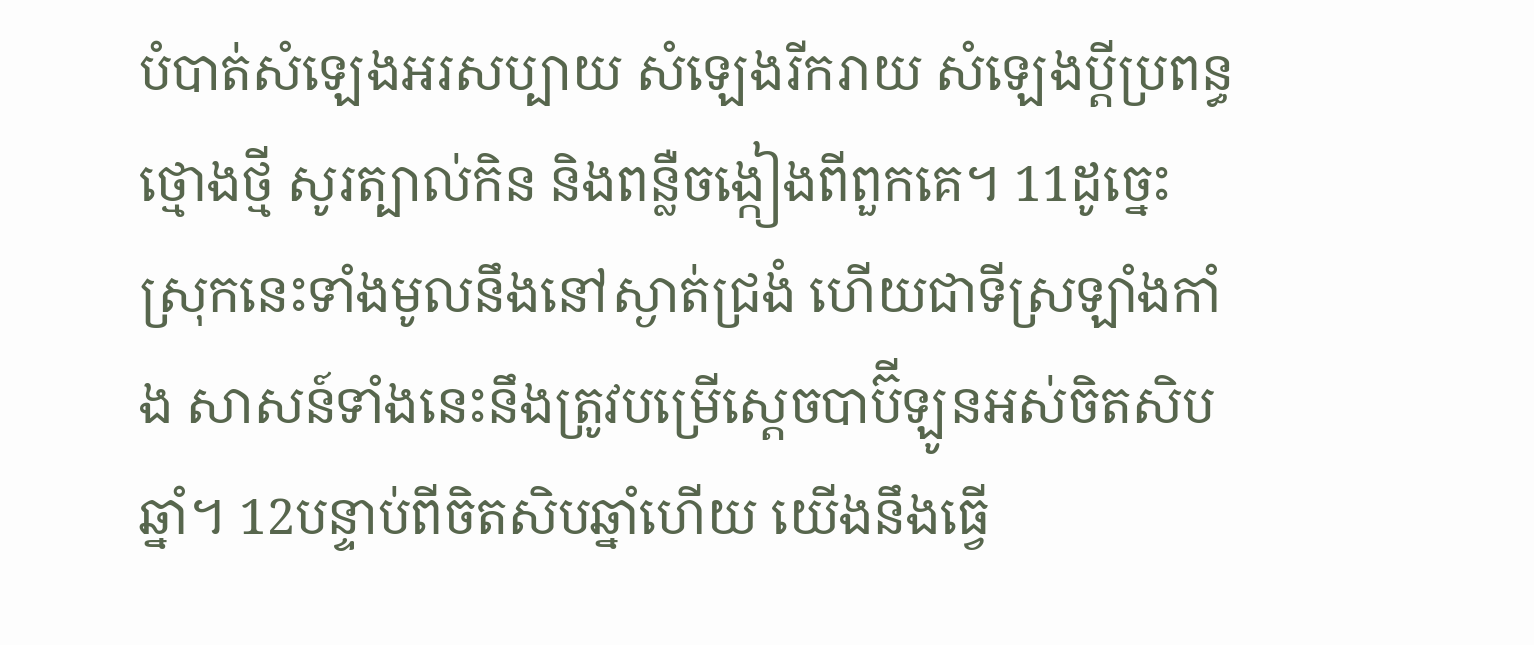បំបាត់សំឡេងអរសប្បាយ សំឡេងរីករាយ សំឡេងប្ដីប្រពន្ធថ្មោងថ្មី សូរត្បាល់កិន និងពន្លឺចង្កៀងពីពួកគេ។ 11ដូច្នេះ ស្រុកនេះទាំងមូលនឹងនៅស្ងាត់ជ្រងំ ហើយជាទីស្រឡាំងកាំង សាសន៍ទាំងនេះនឹងត្រូវបម្រើស្តេចបាប៊ីឡូនអស់ចិតសិបឆ្នាំ។ 12បន្ទាប់ពីចិតសិបឆ្នាំហើយ យើងនឹងធ្វើ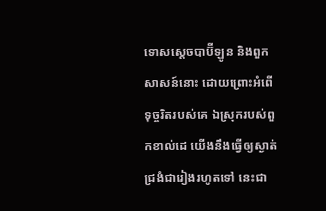ទោសស្តេចបាប៊ីឡូន និងពួកសាសន៍នោះ ដោយព្រោះអំពើទុច្ចរិតរបស់គេ ឯស្រុករបស់ពួកខាល់ដេ យើងនឹងធ្វើឲ្យស្ងាត់ជ្រងំជារៀងរហូតទៅ នេះជា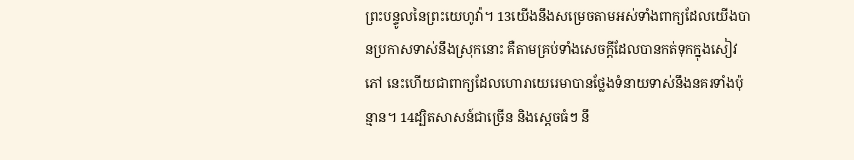ព្រះបន្ទូលនៃព្រះយេហូវ៉ា។ 13យើងនឹងសម្រេចតាមអស់ទាំងពាក្យដែលយើងបានប្រកាសទាស់នឹងស្រុកនោះ គឺតាមគ្រប់ទាំងសេចក្ដីដែលបានកត់ទុកក្នុងសៀវភៅ នេះហើយជាពាក្យដែលហោរាយេរេមាបានថ្លែងទំនាយទាស់នឹងនគរទាំងប៉ុន្មាន។ 14ដ្បិតសាសន៍ជាច្រើន និងស្តេចធំៗ នឹ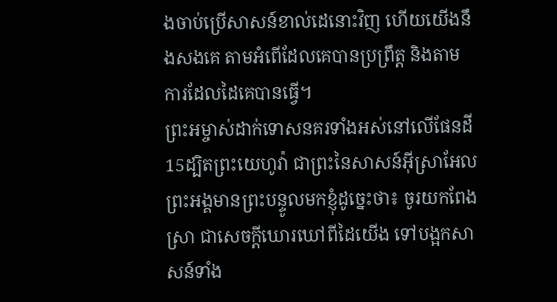ងចាប់ប្រើសាសន៍ខាល់ដេនោះវិញ ហើយយើងនឹងសងគេ តាមអំពើដែលគេបានប្រព្រឹត្ត និងតាមការដែលដៃគេបានធ្វើ។
ព្រះអម្ចាស់ដាក់ទោសនគរទាំងអស់នៅលើផែនដី
15ដ្បិតព្រះយេហូវ៉ា ជាព្រះនៃសាសន៍អ៊ីស្រាអែល ព្រះអង្គមានព្រះបន្ទូលមកខ្ញុំដូច្នេះថា៖ ចូរយកពែងស្រា ជាសេចក្ដីឃោរឃៅពីដៃយើង ទៅបង្អកសាសន៍ទាំង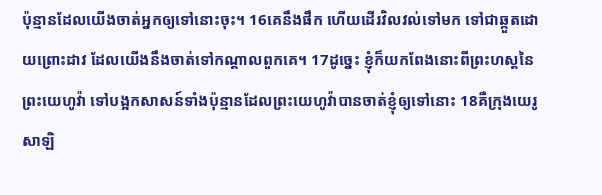ប៉ុន្មានដែលយើងចាត់អ្នកឲ្យទៅនោះចុះ។ 16គេនឹងផឹក ហើយដើរវិលវល់ទៅមក ទៅជាឆ្កួតដោយព្រោះដាវ ដែលយើងនឹងចាត់ទៅកណ្ដាលពួកគេ។ 17ដូច្នេះ ខ្ញុំក៏យកពែងនោះពីព្រះហស្តនៃព្រះយេហូវ៉ា ទៅបង្អកសាសន៍ទាំងប៉ុន្មានដែលព្រះយេហូវ៉ាបានចាត់ខ្ញុំឲ្យទៅនោះ 18គឺក្រុងយេរូសាឡិ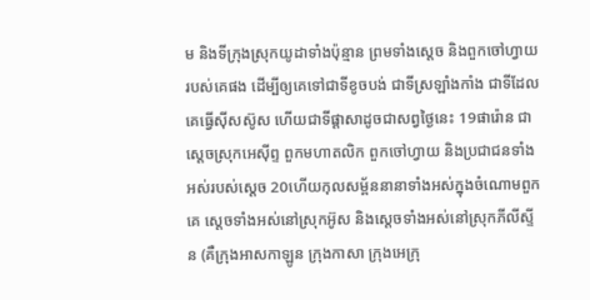ម និងទីក្រុងស្រុកយូដាទាំងប៉ុន្មាន ព្រមទាំងស្ដេច និងពួកចៅហ្វាយរបស់គេផង ដើម្បីឲ្យគេទៅជាទីខូចបង់ ជាទីស្រឡាំងកាំង ជាទីដែលគេធ្វើស៊ីសស៊ូស ហើយជាទីផ្ដាសាដូចជាសព្វថ្ងៃនេះ 19ផារ៉ោន ជាស្តេចស្រុកអេស៊ីព្ទ ពួកមហាតលិក ពួកចៅហ្វាយ និងប្រជាជនទាំងអស់របស់ស្ដេច 20ហើយកុលសម្ព័ននានាទាំងអស់ក្នុងចំណោមពួកគេ ស្តេចទាំងអស់នៅស្រុកអ៊ូស និងស្តេចទាំងអស់នៅស្រុកភីលីស្ទីន (គឺក្រុងអាសកាឡូន ក្រុងកាសា ក្រុងអេក្រុ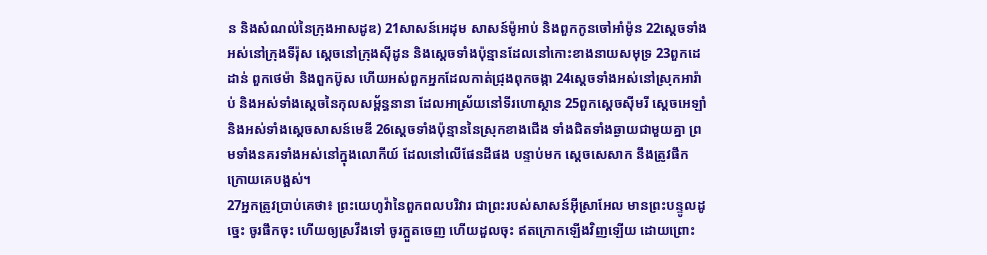ន និងសំណល់នៃក្រុងអាសដូឌ) 21សាសន៍អេដុម សាសន៍ម៉ូអាប់ និងពួកកូនចៅអាំម៉ូន 22ស្តេចទាំងអស់នៅក្រុងទីរ៉ុស ស្តេចនៅក្រុងស៊ីដូន និងស្តេចទាំងប៉ុន្មានដែលនៅកោះខាងនាយសមុទ្រ 23ពួកដេដាន់ ពួកថេម៉ា និងពួកប៊ូស ហើយអស់ពួកអ្នកដែលកាត់ជ្រុងពុកចង្កា 24ស្តេចទាំងអស់នៅស្រុកអារ៉ាប់ និងអស់ទាំងស្តេចនៃកុលសម្ព័ន្ធនានា ដែលអាស្រ័យនៅទីរហោស្ថាន 25ពួកស្តេចស៊ីមរី ស្តេចអេឡាំ និងអស់ទាំងស្តេចសាសន៍មេឌី 26ស្តេចទាំងប៉ុន្មាននៃស្រុកខាងជើង ទាំងជិតទាំងឆ្ងាយជាមួយគ្នា ព្រមទាំងនគរទាំងអស់នៅក្នុងលោកីយ៍ ដែលនៅលើផែនដីផង បន្ទាប់មក ស្តេចសេសាក នឹងត្រូវផឹកក្រោយគេបង្អស់។
27អ្នកត្រូវប្រាប់គេថា៖ ព្រះយេហូវ៉ានៃពួកពលបរិវារ ជាព្រះរបស់សាសន៍អ៊ីស្រាអែល មានព្រះបន្ទូលដូច្នេះ ចូរផឹកចុះ ហើយឲ្យស្រវឹងទៅ ចូរក្អួតចេញ ហើយដួលចុះ ឥតក្រោកឡើងវិញឡើយ ដោយព្រោះ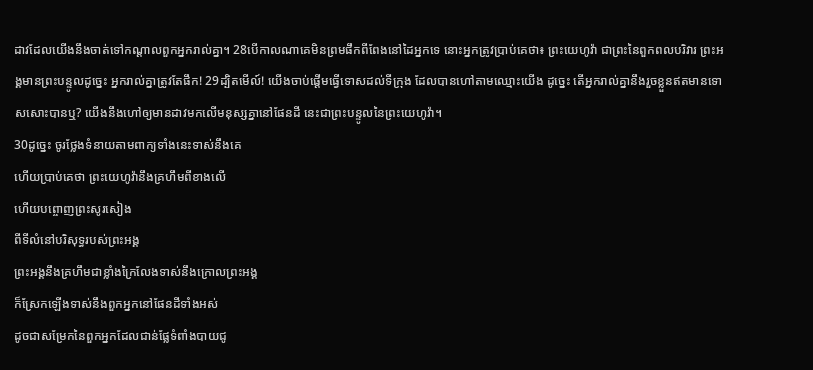ដាវដែលយើងនឹងចាត់ទៅកណ្ដាលពួកអ្នករាល់គ្នា។ 28បើកាលណាគេមិនព្រមផឹកពីពែងនៅដៃអ្នកទេ នោះអ្នកត្រូវប្រាប់គេថា៖ ព្រះយេហូវ៉ា ជាព្រះនៃពួកពលបរិវារ ព្រះអង្គមានព្រះបន្ទូលដូច្នេះ អ្នករាល់គ្នាត្រូវតែផឹក! 29ដ្បិតមើល៍! យើងចាប់ផ្ដើមធ្វើទោសដល់ទីក្រុង ដែលបានហៅតាមឈ្មោះយើង ដូច្នេះ តើអ្នករាល់គ្នានឹងរួចខ្លួនឥតមានទោសសោះបានឬ? យើងនឹងហៅឲ្យមានដាវមកលើមនុស្សគ្នានៅផែនដី នេះជាព្រះបន្ទូលនៃព្រះយេហូវ៉ា។
30ដូច្នេះ ចូរថ្លែងទំនាយតាមពាក្យទាំងនេះទាស់នឹងគេ
ហើយប្រាប់គេថា ព្រះយេហូវ៉ានឹងគ្រហឹមពីខាងលើ
ហើយបព្ចោញព្រះសូរសៀង
ពីទីលំនៅបរិសុទ្ធរបស់ព្រះអង្គ
ព្រះអង្គនឹងគ្រហឹមជាខ្លាំងក្រៃលែងទាស់នឹងក្រោលព្រះអង្គ
ក៏ស្រែកឡើងទាស់នឹងពួកអ្នកនៅផែនដីទាំងអស់
ដូចជាសម្រែកនៃពួកអ្នកដែលជាន់ផ្លែទំពាំងបាយជូ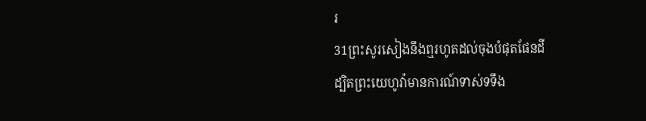រ
31ព្រះសូរសៀងនឹងឮរហូតដល់ចុងបំផុតផែនដី
ដ្បិតព្រះយេហូវ៉ាមានការណ៍ទាស់ទទឹង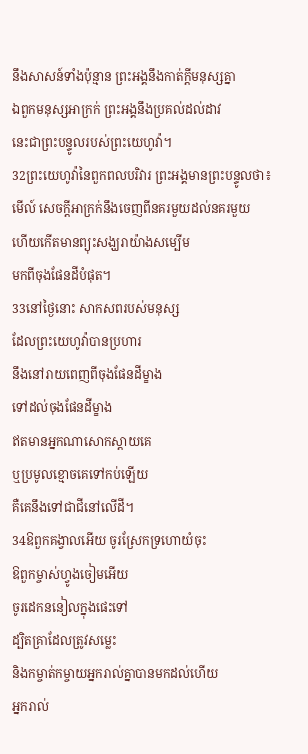នឹងសាសន៍ទាំងប៉ុន្មាន ព្រះអង្គនឹងកាត់ក្ដីមនុស្សគ្នា
ឯពួកមនុស្សអាក្រក់ ព្រះអង្គនឹងប្រគល់ដល់ដាវ
នេះជាព្រះបន្ទូលរបស់ព្រះយេហូវ៉ា។
32ព្រះយេហូវ៉ានៃពួកពលបរិវារ ព្រះអង្គមានព្រះបន្ទូលថា៖
មើល៍ សេចក្ដីអាក្រក់នឹងចេញពីនគរមួយដល់នគរមួយ
ហើយកើតមានព្យុះសង្ឃរាយ៉ាងសម្បើម
មកពីចុងផែនដីបំផុត។
33នៅថ្ងៃនោះ សាកសពរបស់មនុស្ស
ដែលព្រះយេហូវ៉ាបានប្រហារ
នឹងនៅរាយពេញពីចុងផែនដីម្ខាង
ទៅដល់ចុងផែនដីម្ខាង
ឥតមានអ្នកណាសោកស្តាយគេ
ឬប្រមូលខ្មោចគេទៅកប់ឡើយ
គឺគេនឹងទៅជាជីនៅលើដី។
34ឱពួកគង្វាលអើយ ចូរស្រែកទ្រហោយំចុះ
ឱពួកម្ចាស់ហ្វូងចៀមអើយ
ចូរដេកននៀលក្នុងផេះទៅ
ដ្បិតគ្រាដែលត្រូវសម្លេះ
និងកម្ចាត់កម្ចាយអ្នករាល់គ្នាបានមកដល់ហើយ
អ្នករាល់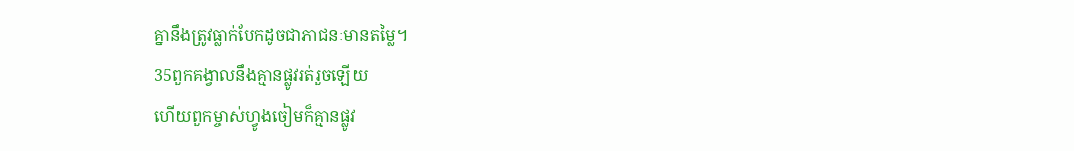គ្នានឹងត្រូវធ្លាក់បែកដូចជាភាជនៈមានតម្លៃ។
35ពួកគង្វាលនឹងគ្មានផ្លូវរត់រួចឡើយ
ហើយពួកម្ចាស់ហ្វូងចៀមក៏គ្មានផ្លូវ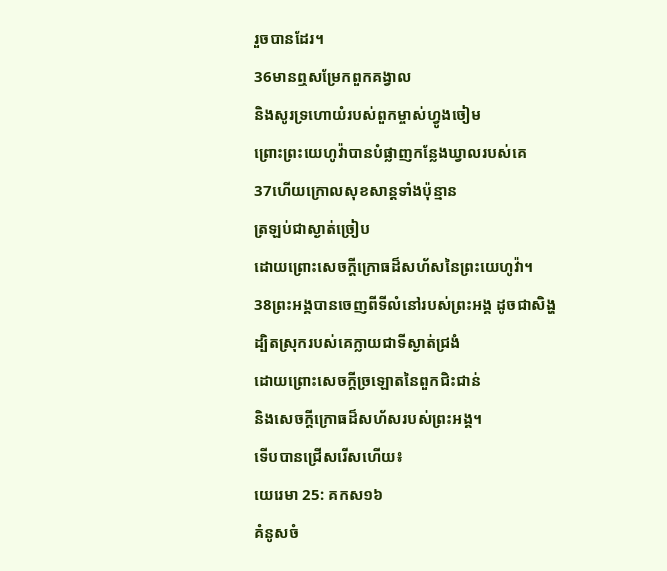រួចបានដែរ។
36មានឮសម្រែកពួកគង្វាល
និងសូរទ្រហោយំរបស់ពួកម្ចាស់ហ្វូងចៀម
ព្រោះព្រះយេហូវ៉ាបានបំផ្លាញកន្លែងឃ្វាលរបស់គេ
37ហើយក្រោលសុខសាន្តទាំងប៉ុន្មាន
ត្រឡប់ជាស្ងាត់ច្រៀប
ដោយព្រោះសេចក្ដីក្រោធដ៏សហ័សនៃព្រះយេហូវ៉ា។
38ព្រះអង្គបានចេញពីទីលំនៅរបស់ព្រះអង្គ ដូចជាសិង្ហ
ដ្បិតស្រុករបស់គេក្លាយជាទីស្ងាត់ជ្រងំ
ដោយព្រោះសេចក្ដីច្រឡោតនៃពួកជិះជាន់
និងសេចក្ដីក្រោធដ៏សហ័សរបស់ព្រះអង្គ។
ទើបបានជ្រើសរើសហើយ៖
យេរេមា 25: គកស១៦
គំនូសចំ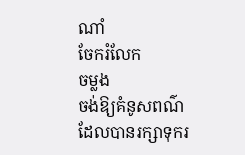ណាំ
ចែករំលែក
ចម្លង
ចង់ឱ្យគំនូសពណ៌ដែលបានរក្សាទុករ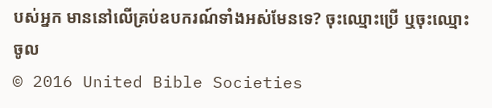បស់អ្នក មាននៅលើគ្រប់ឧបករណ៍ទាំងអស់មែនទេ? ចុះឈ្មោះប្រើ ឬចុះឈ្មោះចូល
© 2016 United Bible Societies